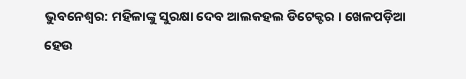ଭୁବନେଶ୍ବର: ମହିଳାଙ୍କୁ ସୁରକ୍ଷା ଦେବ ଆଲକହଲ ଡିଟେକ୍ଟର । ଖେଳପଡ଼ିଆ ହେଉ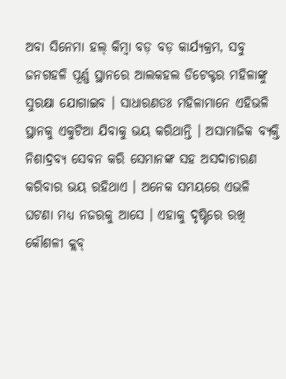ଅବା ସିନେମା ହଲ୍ କିମ୍ବା ବଡ଼ ବଡ଼ କାର୍ଯ୍ୟକ୍ରମ, ସବୁ ଜନଗହଳି ପୂର୍ଣ୍ଣ ସ୍ଥାନରେ ଆଲକହଲ ଡିଟେକ୍ଟର ମହିଳାଙ୍କୁ ସୁରକ୍ଷା ଯୋଗାଇବ । ସାଧାରଣତଃ ମହିଳାମାନେ ଏହିଭଳି ସ୍ଥାନକୁ ଏକୁଟିଆ ଯିବାକୁ ଭୟ କରିଥାନ୍ତି । ଅସାମାଜିକ ବ୍ୟକ୍ତି ନିଶାଦ୍ରବ୍ୟ ସେବନ କରି ସେମାନଙ୍କ ସହ ଅସଦାଚାରଣ କରିବାର ଭୟ ରହିଥାଏ । ଅନେକ ସମୟରେ ଏଭଳି ଘଟଣା ମଧ୍ୟ ନଜରକୁ ଆସେ । ଏହାକୁ ଦୃଷ୍ଟିରେ ରଖି କୌଶଳୀ କ୍ଲବ୍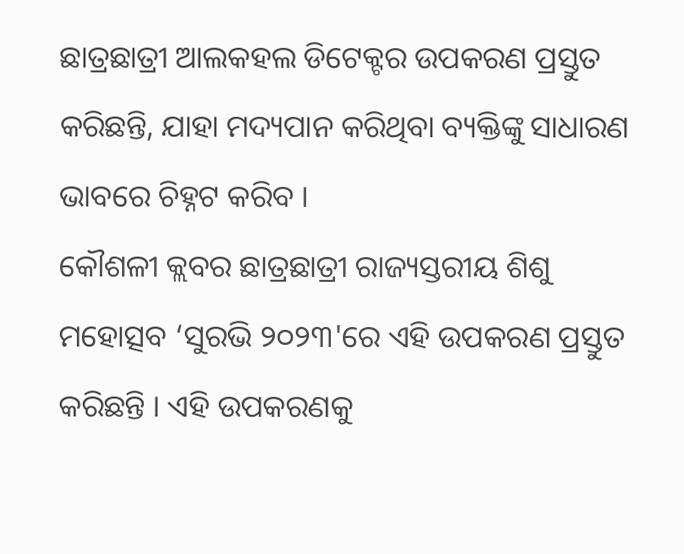ଛାତ୍ରଛାତ୍ରୀ ଆଲକହଲ ଡିଟେକ୍ଟର ଉପକରଣ ପ୍ରସ୍ତୁତ କରିଛନ୍ତି, ଯାହା ମଦ୍ୟପାନ କରିଥିବା ବ୍ୟକ୍ତିଙ୍କୁ ସାଧାରଣ ଭାବରେ ଚିହ୍ନଟ କରିବ ।
କୌଶଳୀ କ୍ଲବର ଛାତ୍ରଛାତ୍ରୀ ରାଜ୍ୟସ୍ତରୀୟ ଶିଶୁ ମହୋତ୍ସବ ‘ସୁରଭି ୨୦୨୩'ରେ ଏହି ଉପକରଣ ପ୍ରସ୍ତୁତ କରିଛନ୍ତି । ଏହି ଉପକରଣକୁ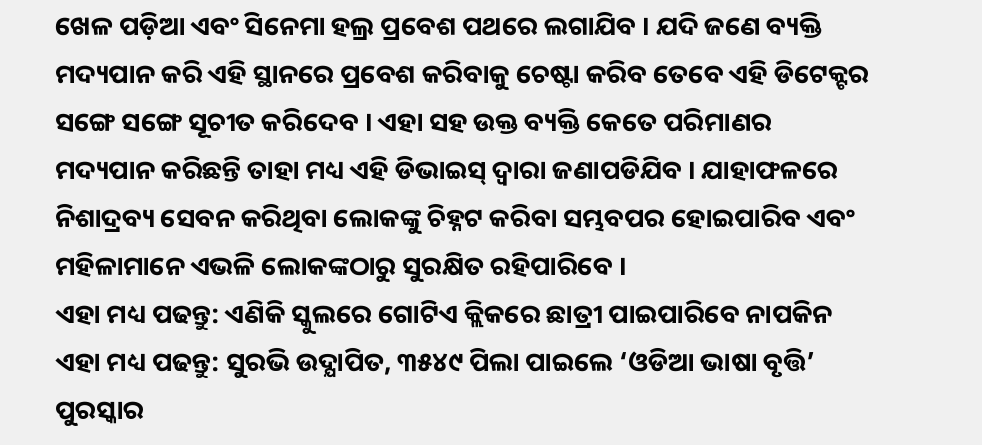ଖେଳ ପଡ଼ିଆ ଏବଂ ସିନେମା ହଲ୍ର ପ୍ରବେଶ ପଥରେ ଲଗାଯିବ । ଯଦି ଜଣେ ବ୍ୟକ୍ତି ମଦ୍ୟପାନ କରି ଏହି ସ୍ଥାନରେ ପ୍ରବେଶ କରିବାକୁ ଚେଷ୍ଟା କରିବ ତେବେ ଏହି ଡିଟେକ୍ଟର ସଙ୍ଗେ ସଙ୍ଗେ ସୂଚୀତ କରିଦେବ । ଏହା ସହ ଉକ୍ତ ବ୍ୟକ୍ତି କେତେ ପରିମାଣର ମଦ୍ୟପାନ କରିଛନ୍ତି ତାହା ମଧ୍ୟ ଏହି ଡିଭାଇସ୍ ଦ୍ଵାରା ଜଣାପଡିଯିବ । ଯାହାଫଳରେ ନିଶାଦ୍ରବ୍ୟ ସେବନ କରିଥିବା ଲୋକଙ୍କୁ ଚିହ୍ନଟ କରିବା ସମ୍ଭବପର ହୋଇପାରିବ ଏବଂ ମହିଳାମାନେ ଏଭଳି ଲୋକଙ୍କଠାରୁ ସୁରକ୍ଷିତ ରହିପାରିବେ ।
ଏହା ମଧ୍ୟ ପଢନ୍ତୁ: ଏଣିକି ସ୍କୁଲରେ ଗୋଟିଏ କ୍ଲିକରେ ଛାତ୍ରୀ ପାଇପାରିବେ ନାପକିନ
ଏହା ମଧ୍ୟ ପଢନ୍ତୁ: ସୁରଭି ଉଦ୍ଯାପିତ, ୩୫୪୯ ପିଲା ପାଇଲେ ‘ଓଡିଆ ଭାଷା ବୃତ୍ତି’ ପୁରସ୍କାର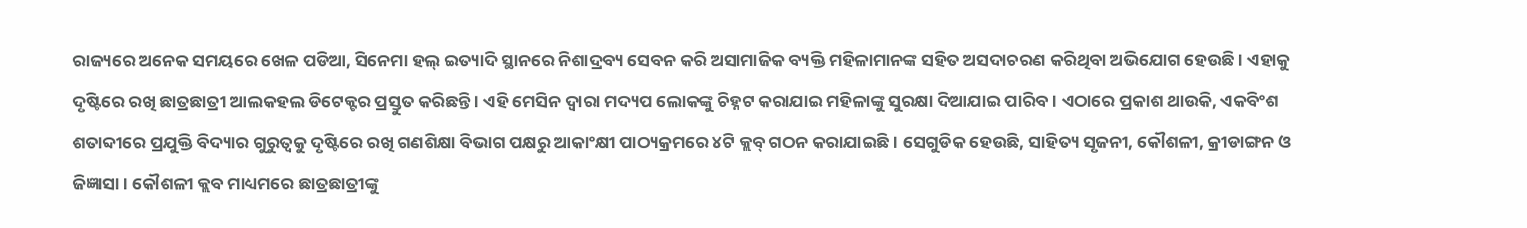ରାଜ୍ୟରେ ଅନେକ ସମୟରେ ଖେଳ ପଡିଆ, ସିନେମା ହଲ୍ ଇତ୍ୟାଦି ସ୍ଥାନରେ ନିଶାଦ୍ରବ୍ୟ ସେବନ କରି ଅସାମାଜିକ ବ୍ୟକ୍ତି ମହିଳାମାନଙ୍କ ସହିତ ଅସଦାଚରଣ କରିଥିବା ଅଭିଯୋଗ ହେଉଛି । ଏହାକୁ ଦୃଷ୍ଟିରେ ରଖି ଛାତ୍ରଛାତ୍ରୀ ଆଲକହଲ ଡିଟେକ୍ଟର ପ୍ରସ୍ତୁତ କରିଛନ୍ତି । ଏହି ମେସିନ ଦ୍ବାରା ମଦ୍ୟପ ଲୋକଙ୍କୁ ଚିହ୍ନଟ କରାଯାଇ ମହିଳାଙ୍କୁ ସୁରକ୍ଷା ଦିଆଯାଇ ପାରିବ । ଏଠାରେ ପ୍ରକାଶ ଥାଉକି, ଏକବିଂଶ ଶତାବ୍ଦୀରେ ପ୍ରଯୁକ୍ତି ବିଦ୍ୟାର ଗୁରୁତ୍ୱକୁ ଦୃଷ୍ଟିରେ ରଖି ଗଣଶିକ୍ଷା ବିଭାଗ ପକ୍ଷରୁ ଆକାଂକ୍ଷୀ ପାଠ୍ୟକ୍ରମରେ ୪ଟି କ୍ଲବ୍ ଗଠନ କରାଯାଇଛି । ସେଗୁଡିକ ହେଉଛି, ସାହିତ୍ୟ ସୃଜନୀ, କୌଶଳୀ, କ୍ରୀଡାଙ୍ଗନ ଓ ଜିଜ୍ଞାସା । କୌଶଳୀ କ୍ଲବ ମାଧ୍ୟମରେ ଛାତ୍ରଛାତ୍ରୀଙ୍କୁ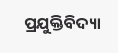ପ୍ରଯୁକ୍ତିବିଦ୍ୟା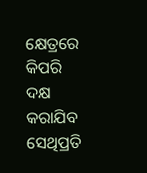କ୍ଷେତ୍ରରେ କିପରି ଦକ୍ଷ କରାଯିବ ସେଥିପ୍ରତି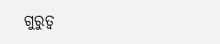ଗୁରୁତ୍ୱ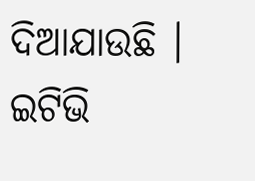ଦିଆଯାଉଛି ।
ଇଟିଭି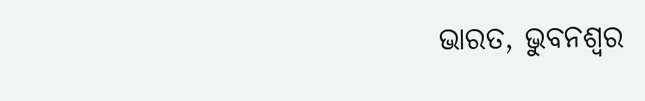ଭାରତ, ଭୁବନଶ୍ବର